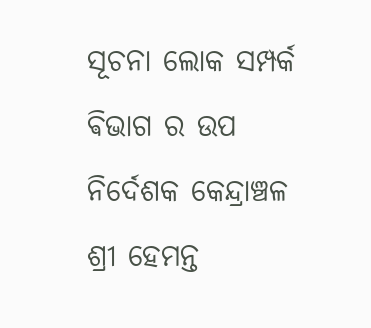ସୂଚନା ଲୋକ ସମ୍ପର୍କ ଵିଭାଗ ର ଉପ ନିର୍ଦେଶକ କେନ୍ଦ୍ରାଞ୍ଚଳ ଶ୍ରୀ ହେମନ୍ତ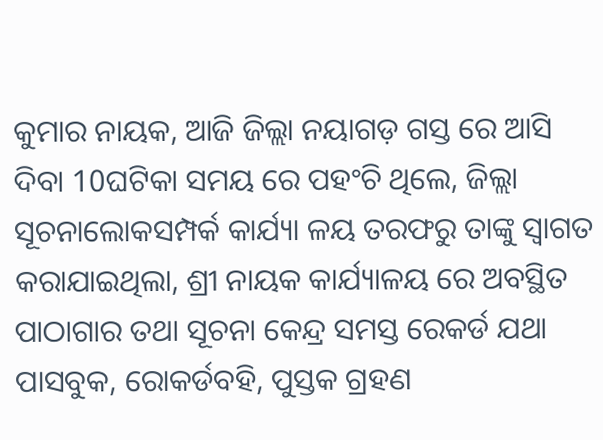କୁମାର ନାୟକ, ଆଜି ଜିଲ୍ଲା ନୟାଗଡ଼ ଗସ୍ତ ରେ ଆସି ଦିବା 10ଘଟିକା ସମୟ ରେ ପହଂଚି ଥିଲେ, ଜିଲ୍ଲା ସୂଚନାଲୋକସମ୍ପର୍କ କାର୍ଯ୍ୟା ଳୟ ତରଫରୁ ତାଙ୍କୁ ସ୍ୱାଗତ କରାଯାଇଥିଲା, ଶ୍ରୀ ନାୟକ କାର୍ଯ୍ୟାଳୟ ରେ ଅବସ୍ଥିତ ପାଠାଗାର ତଥା ସୂଚନା କେନ୍ଦ୍ର ସମସ୍ତ ରେକର୍ଡ ଯଥା ପାସବୁକ, ରୋକର୍ଡବହି, ପୁସ୍ତକ ଗ୍ରହଣ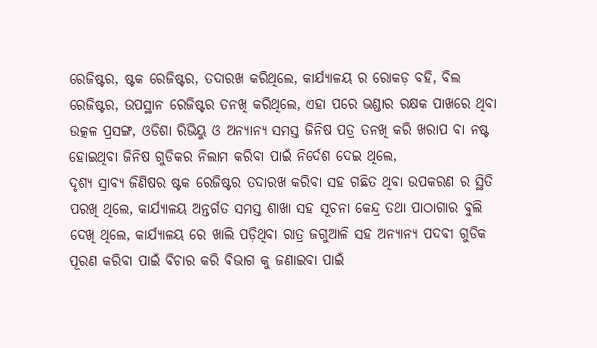ରେଜିଷ୍ଟର, ଷ୍ଟକ ରେଜିଷ୍ଟର, ତଦାରଖ କରିଥିଲେ, କାର୍ଯ୍ୟାଳୟ ର ରୋକଡ଼ ବହି, ବିଲ ରେଜିଷ୍ଟର, ଉପସ୍ଥାନ ରେଜିଷ୍ଟର ତନଖି କରିଥିଲେ, ଏହା ପରେ ଭଣ୍ଡାର ରକ୍ଷକ ପାଖରେ ଥିବା ଉତ୍କଳ ପ୍ରସଙ୍ଗ, ଓଡିଶା ରିଭିୟୁ ଓ ଅନ୍ୟାନ୍ୟ ସମସ୍ତ ଜିନିଷ ପତ୍ର ତନଖି କରି ଖରାପ ବା ନଷ୍ଟ ହୋଇଥିବା ଜିନିଷ ଗୁଡିକର ନିଲାମ କରିବା ପାଇଁ ନିର୍ଦେଶ ଦେଇ ଥିଲେ,
ଦୃଶ୍ୟ ସ୍ରାବ୍ୟ ଜିଣିଷର ଷ୍ଟକ ରେଜିଷ୍ଟର ତଦାରଖ କରିବା ସହ ଗଛିତ ଥିବା ଉପକରଣ ର ସ୍ଥିତି ପରଖି ଥିଲେ, କାର୍ଯ୍ୟାଳୟ ଅନ୍ତର୍ଗତ ସମସ୍ତ ଶାଖା ସହ ସୂଚନା କେନ୍ଦ୍ର ତଥା ପାଠାଗାର ବୁଲି ଦେଖି ଥିଲେ, କାର୍ଯ୍ୟାଳୟ ରେ ଖାଲି ପଡ଼ିଥିବା ରାତ୍ର ଜଗୁଆଳି ସହ ଅନ୍ୟାନ୍ୟ ପଦବୀ ଗୁଡିକ ପୂରଣ କରିବା ପାଇଁ ବିଚାର କରି ଵିଭାଗ କୁ ଜଣାଇବା ପାଇଁ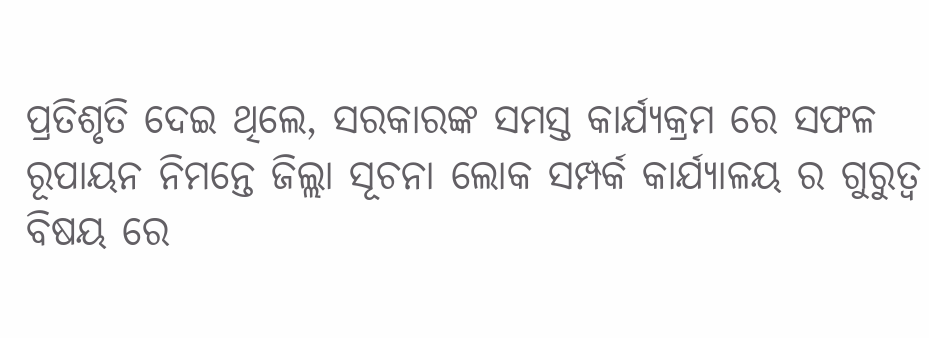ପ୍ରତିଶୃତି ଦେଇ ଥିଲେ, ସରକାରଙ୍କ ସମସ୍ତ କାର୍ଯ୍ୟକ୍ରମ ରେ ସଫଳ ରୂପାୟନ ନିମନ୍ତେ ଜିଲ୍ଲା ସୂଚନା ଲୋକ ସମ୍ପର୍କ କାର୍ଯ୍ୟାଳୟ ର ଗୁରୁତ୍ୱ ବିଷୟ ରେ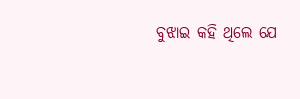ବୁଝାଇ କହି ଥିଲେ ଯେ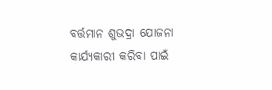ବର୍ତ୍ତମାନ ଶୁଭଦ୍ରା ଯୋଜନା କାର୍ଯ୍ୟକାରୀ କରିବା ପାଇଁ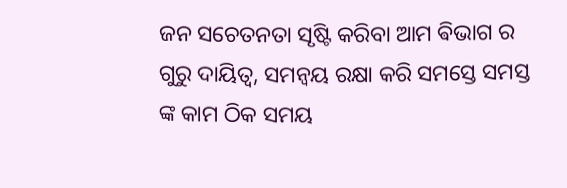ଜନ ସଚେତନତା ସୃଷ୍ଟି କରିବା ଆମ ଵିଭାଗ ର ଗୁରୁ ଦାୟିତ୍ୱ, ସମନ୍ୱୟ ରକ୍ଷା କରି ସମସ୍ତେ ସମସ୍ତ ଙ୍କ କାମ ଠିକ ସମୟ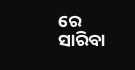ରେ ସାରିବା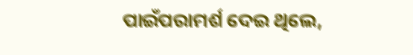ପାଇଁପରାମର୍ଶ ଦେଇ ଥିଲେ,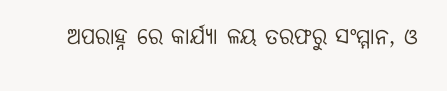ଅପରାହ୍ନ ରେ କାର୍ଯ୍ୟା ଳୟ ତରଫରୁ ସଂମ୍ମାନ, ଓ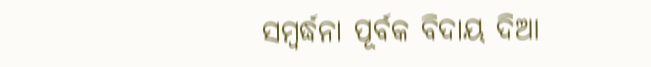ସମ୍ବର୍ଦ୍ଧନା ପୂର୍ବକ ବିଦାୟ ଦିଆ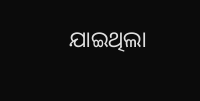ଯାଇଥିଲା